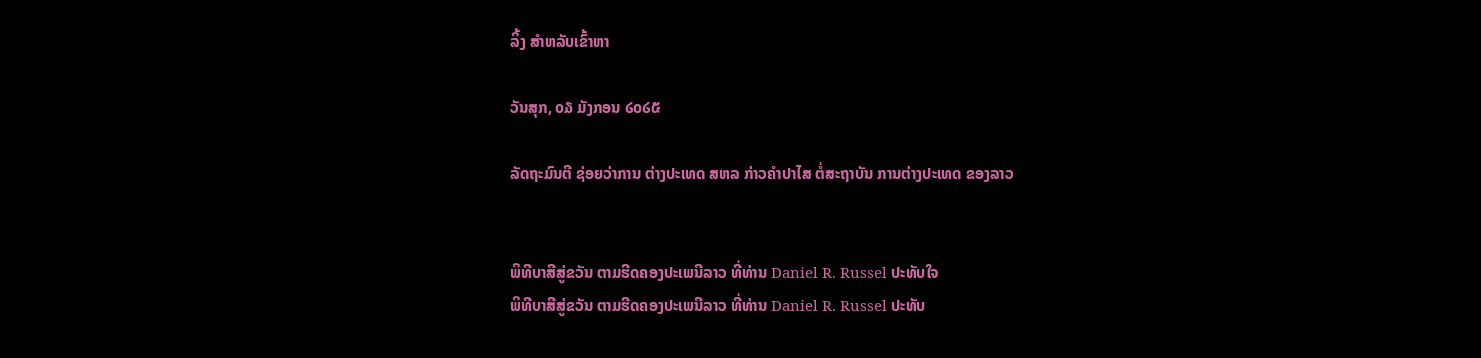ລິ້ງ ສຳຫລັບເຂົ້າຫາ

ວັນສຸກ, ໐໓ ມັງກອນ ໒໐໒໕

ລັດຖະມົນຕີ ຊ່ອຍວ່າການ ຕ່າງປະເທດ ສຫລ ກ່າວຄຳປາໄສ ຕໍ່ສະຖາບັນ ການຕ່າງປະເທດ ຂອງລາວ


ພິທີບາສີສູ່ຂວັນ ຕາມຮີດຄອງປະເພນີລາວ ທີ່ທ່ານ Daniel R. Russel ປະທັບໃຈ
ພິທີບາສີສູ່ຂວັນ ຕາມຮີດຄອງປະເພນີລາວ ທີ່ທ່ານ Daniel R. Russel ປະທັບ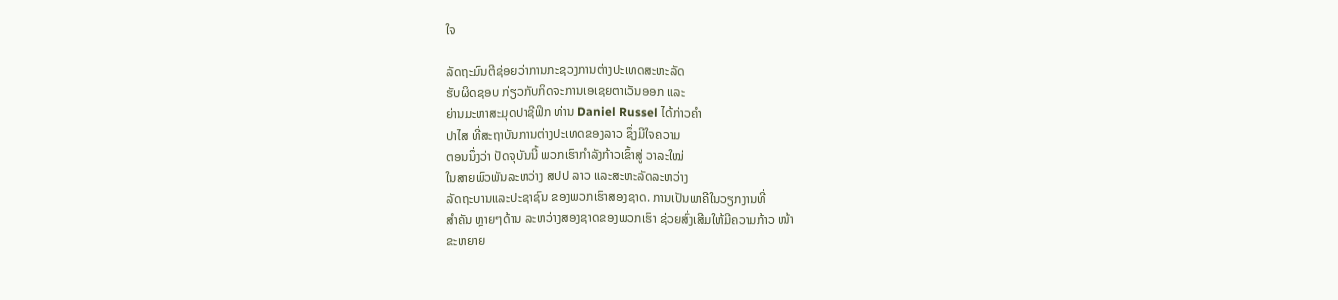ໃຈ

ລັດຖະມົນຕີຊ່ອຍວ່າການກະຊວງການຕ່າງປະເທດສະຫະລັດ
ຮັບຜິດຊອບ ກ່ຽວກັບກິດຈະການເອເຊຍຕາເວັນອອກ ແລະ
ຍ່ານມະຫາສະມຸດປາຊີຟິກ ທ່ານ Daniel Russel ໄດ້ກ່າວຄຳ
ປາໄສ ທີ່ສະຖາບັນການຕ່າງປະເທດຂອງລາວ ຊຶ່ງມີໃຈຄວາມ
ຕອນນຶ່ງວ່າ ປັດຈຸບັນນີ້ ພວກເຮົາກຳລັງກ້າວເຂົ້າສູ່ ວາລະໃໝ່
ໃນສາຍພົວພັນລະຫວ່າງ ສປປ ລາວ ແລະສະຫະລັດລະຫວ່າງ
ລັດຖະບານແລະປະຊາຊົນ ຂອງພວກເຮົາສອງຊາດ. ການເປັນພາຄີໃນວຽກງານທີ່
ສຳຄັນ ຫຼາຍໆດ້ານ ລະຫວ່າງສອງຊາດຂອງພວກເຮົາ ຊ່ວຍສົ່ງເສີມໃຫ້ມີຄວາມກ້າວ ໜ້າ
ຂະຫຍາຍ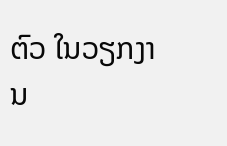ຕົວ ໃນວຽກງານ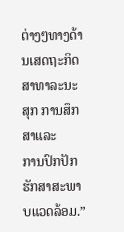ຕ່າງໆທາງດ້ານເສດຖະກິດສາທາລະນະສຸກ ການສຶກສາແລະ
ການປົກປັກຮັກສາສະພາບແວດລ້ອມ.”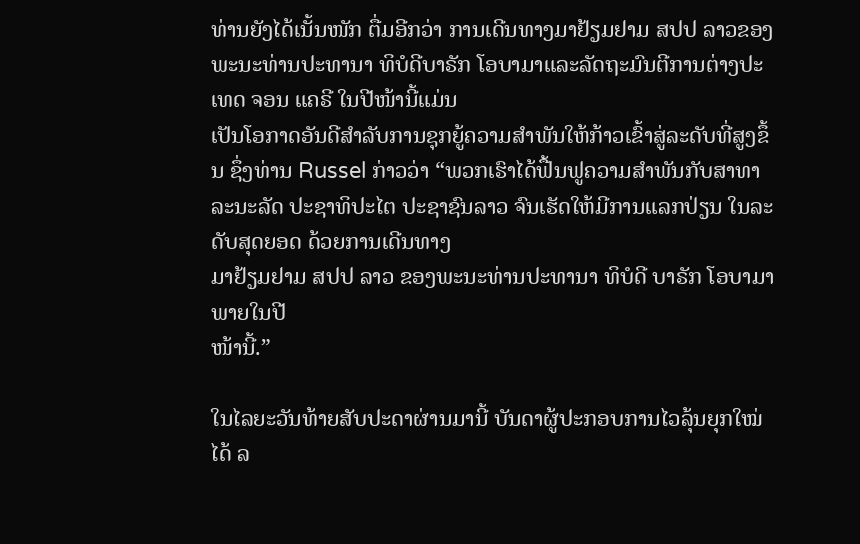ທ່ານຍັງໄດ້ເນັ້ນໜັກ ຕື່ມອີກວ່າ ການເດີນທາງມາຢ້ຽມຢາມ ສປປ ລາວຂອງພະນະທ່ານປະທານາ ທິບໍດີບາຣັກ ໂອບາມາແລະລັດຖະມົນຕີການຕ່າງປະເທດ ຈອນ ແຄຣີ ໃນປີໜ້ານີ້ແມ່ນ
ເປັນໂອກາດອັນດີສຳລັບການຊຸກຍູ້ຄວາມສຳພັນໃຫ້ກ້າວເຂົ້າສູ່ລະດັບທີ່ສູງຂຶ້ນ ຊຶ່ງທ່ານ Russel ກ່າວວ່າ “ພວກເຮົາໄດ້ຟື້ນຟູຄວາມສຳພັນກັບສາທາລະນະລັດ ປະຊາທິປະໄຕ ປະຊາຊົນລາວ ຈົນເຮັດໃຫ້ມີການແລກປ່ຽນ ໃນລະດັບສຸດຍອດ ດ້ວຍການເດີນທາງ
ມາຢ້ຽມຢາມ ສປປ ລາວ ຂອງພະນະທ່ານປະທານາ ທິບໍດີ ບາຣັກ ໂອບາມາ ພາຍໃນປີ
ໜ້ານີ້.”

ໃນໄລຍະວັນທ້າຍສັບປະດາຜ່ານມານີ້ ບັນດາຜູ້ປະກອບການໄວລຸ້ນຍຸກໃໝ່ໄດ້ ລ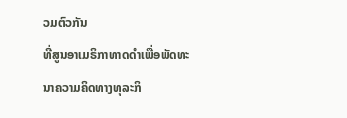ວມຕົວກັນ
ທີ່ສູນອາເມຣິກາທາດດຳເພື່ອພັດທະນາຄວາມຄິດທາງທຸລະກິ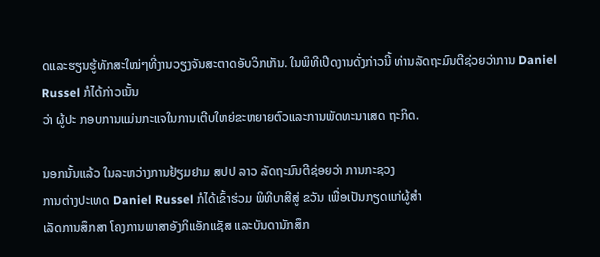ດແລະຮຽນຮູ້ທັກສະໃໝ່ໆທີ່ງານວຽງຈັນສະຕາດອັບວິກເກັນ. ໃນພິທີເປີດງານດັ່ງກ່າວນີ້ ທ່ານລັດຖະມົນຕີຊ່ວຍວ່າການ Daniel Russel ກໍໄດ້ກ່າວເນັ້ນ
ວ່າ ຜູ້ປະ ກອບການແມ່ນກະແຈໃນການເຕີບໃຫຍ່ຂະຫຍາຍຕົວແລະການພັດທະນາເສດ ຖະກິດ.

ນອກນັ້ນແລ້ວ ໃນລະຫວ່າງການຢ້ຽມຢາມ ສປປ ລາວ ລັດຖະມົນຕີຊ່ອຍວ່າ ການກະຊວງ
ການຕ່າງປະເທດ Daniel Russel ກໍໄດ້ເຂົ້າຮ່ວມ ພິທີບາສີສູ່ ຂວັນ ເພື່ອເປັນກຽດແກ່ຜູ້ສຳ
ເລັດການສຶກສາ ໂຄງການພາສາອັງກິແອັກແຊັສ ແລະບັນດານັກສຶກ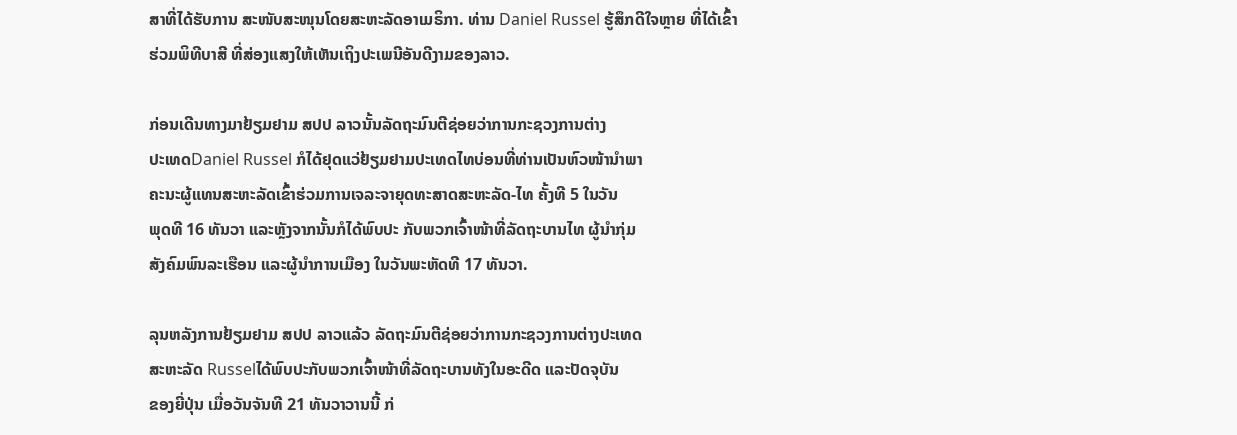ສາທີ່ໄດ້ຮັບການ ສະໜັບສະໜຸນໂດຍສະຫະລັດອາເມຣິກາ. ທ່ານ Daniel Russel ຮູ້ສຶກດີໃຈຫຼາຍ ທີ່ໄດ້ເຂົ້າ
ຮ່ວມພິທີບາສີ ທີ່ສ່ອງແສງໃຫ້ເຫັນເຖິງປະເພນີອັນດີງາມຂອງລາວ.

ກ່ອນເດີນທາງມາຢ້ຽມຢາມ ສປປ ລາວນັ້ນລັດຖະມົນຕີຊ່ອຍວ່າການກະຊວງການຕ່າງ
ປະເທດDaniel Russel ກໍໄດ້ຢຸດແວ່ຢ້ຽມຢາມປະເທດໄທບ່ອນທີ່ທ່ານເປັນຫົວໜ້ານຳພາ
ຄະນະຜູ້ແທນສະຫະລັດເຂົ້າຮ່ວມການເຈລະຈາຍຸດທະສາດສະຫະລັດ-ໄທ ຄັ້ງທີ 5 ໃນວັນ
ພຸດທີ 16 ທັນວາ ແລະຫຼັງຈາກນັ້ນກໍໄດ້ພົບປະ ກັບພວກເຈົ້າໜ້າທີ່ລັດຖະບານໄທ ຜູ້ນຳກຸ່ມ
ສັງຄົມພົນລະເຮືອນ ແລະຜູ້ນຳການເມືອງ ໃນວັນພະຫັດທີ 17 ທັນວາ.

ລຸນຫລັງການຢ້ຽມຢາມ ສປປ ລາວແລ້ວ ລັດຖະມົນຕີຊ່ອຍວ່າການກະຊວງການຕ່າງປະເທດ
ສະຫະລັດ Russelໄດ້ພົບປະກັບພວກເຈົ້າໜ້າທີ່ລັດຖະບານທັງໃນອະດີດ ແລະປັດຈຸບັນ
ຂອງຍີ່ປຸ່ນ ເມື່ອວັນຈັນທີ 21 ທັນວາວານນີ້ ກ່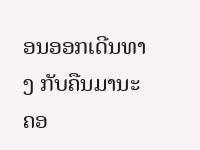ອນອອກເດີນທາງ ກັບຄືນມານະຄອ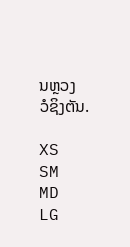ນຫຼວງ
ວໍຊິງຕັນ.

XS
SM
MD
LG